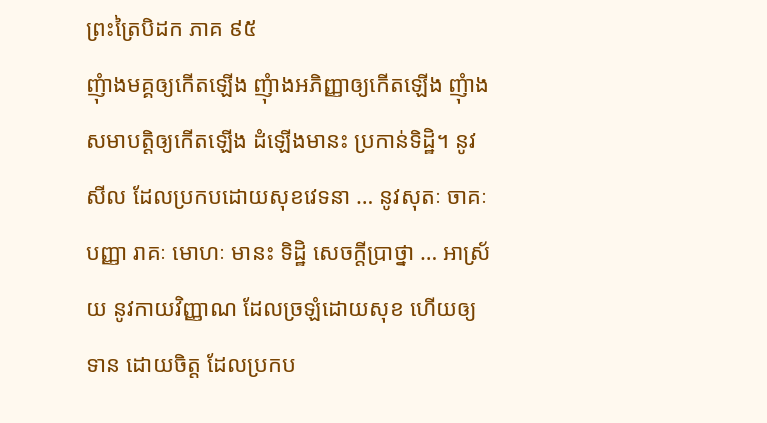ព្រះត្រៃបិដក ភាគ ៩៥
ញុំាងមគ្គឲ្យកើតឡើង ញុំាងអភិញ្ញាឲ្យកើតឡើង ញុំាងសមាបត្តិឲ្យកើតឡើង ដំឡើងមានះ ប្រកាន់ទិដ្ឋិ។ នូវសីល ដែលប្រកបដោយសុខវេទនា … នូវសុតៈ ចាគៈ បញ្ញា រាគៈ មោហៈ មានះ ទិដ្ឋិ សេចក្តីប្រាថ្នា … អាស្រ័យ នូវកាយវិញ្ញាណ ដែលច្រឡំដោយសុខ ហើយឲ្យទាន ដោយចិត្ត ដែលប្រកប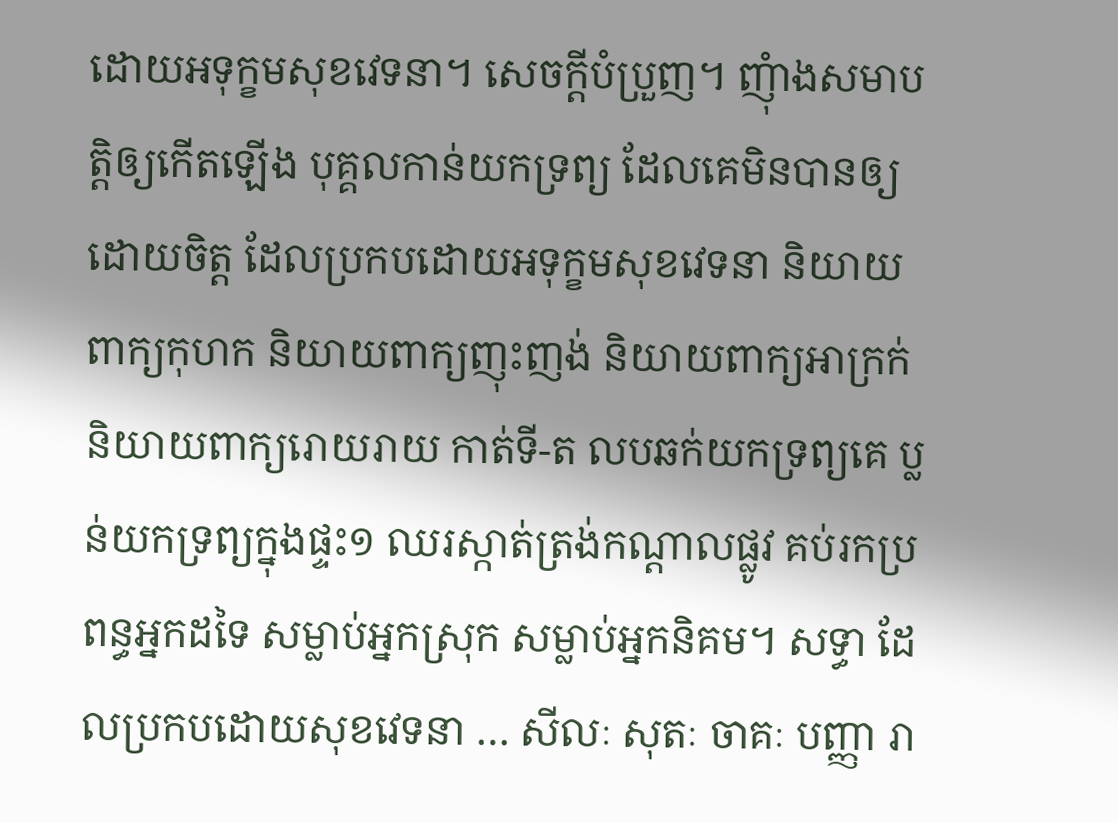ដោយអទុក្ខមសុខវេទនា។ សេចក្តីបំប្រួញ។ ញុំាងសមាបត្តិឲ្យកើតឡើង បុគ្គលកាន់យកទ្រព្យ ដែលគេមិនបានឲ្យ ដោយចិត្ត ដែលប្រកបដោយអទុក្ខមសុខវេទនា និយាយពាក្យកុហក និយាយពាក្យញុះញង់ និយាយពាក្យអាក្រក់ និយាយពាក្យរោយរាយ កាត់ទី-ត លបឆក់យកទ្រព្យគេ ប្លន់យកទ្រព្យក្នុងផ្ទះ១ ឈរស្កាត់ត្រង់កណ្តាលផ្លូវ គប់រកប្រពន្ធអ្នកដទៃ សម្លាប់អ្នកស្រុក សម្លាប់អ្នកនិគម។ សទ្ធា ដែលប្រកបដោយសុខវេទនា … សីលៈ សុតៈ ចាគៈ បញ្ញា រា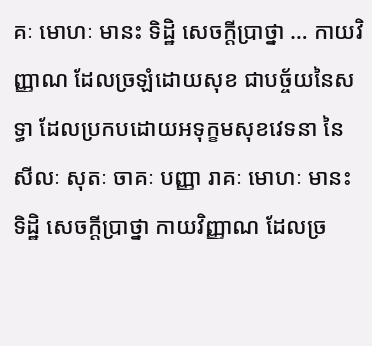គៈ មោហៈ មានះ ទិដ្ឋិ សេចក្តីប្រាថ្នា … កាយវិញ្ញាណ ដែលច្រឡំដោយសុខ ជាបច្ច័យនៃសទ្ធា ដែលប្រកបដោយអទុក្ខមសុខវេទនា នៃសីលៈ សុតៈ ចាគៈ បញ្ញា រាគៈ មោហៈ មានះ ទិដ្ឋិ សេចក្តីប្រាថ្នា កាយវិញ្ញាណ ដែលច្រ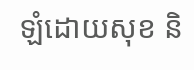ឡំដោយសុខ និ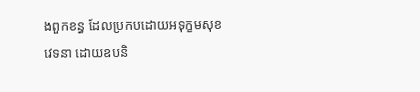ងពួកខន្ធ ដែលប្រកបដោយអទុក្ខមសុខវេទនា ដោយឧបនិ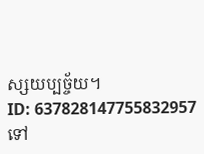ស្សយប្បច្ច័យ។
ID: 637828147755832957
ទៅ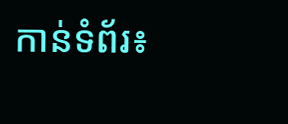កាន់ទំព័រ៖